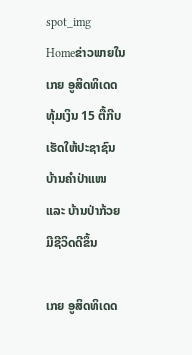spot_img
Homeຂ່າວພາຍໃນເກຍ ອູສິດທິເດດ ທຸ້ມເງິນ 15 ຕື້ກີບ ເຮັດໃຫ້ປະຊາຊົນ ບ້ານຄຳປ່າແໜ ແລະ ບ້ານປ່າກ້ວຍ ມີຊີວິດດີຂຶ້ນ

ເກຍ ອູສິດທິເດດ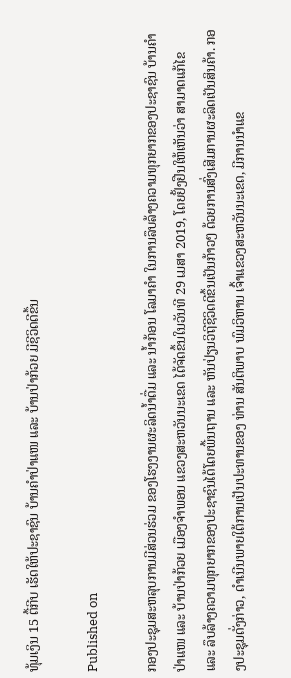ທຸ້ມເງິນ 15 ຕື້ກີບ ເຮັດໃຫ້ປະຊາຊົນ ບ້ານຄຳປ່າແໜ ແລະ ບ້ານປ່າກ້ວຍ ມີຊີວິດດີຂຶ້ນ

Published on

ກອງປະຊຸມສະຫລຸບການມີສ່ວນຮ່ວມ ຂອງໂຮງງານຜະລິດນ້ຳດື່ມ ແລະ ນ້ຳກ້ອນ ໂລມາຄຳ ໃນການລຶບລ້າງຄວາມທຸກຍາກຂອງປະຊາຊົນ ບ້ານຄຳປ່າແໜ ແລະ ບ້ານປ່າກ້ວຍ ເມືອງຈຳພອນ ແຂວງສະຫວັນນະເຂດ ໄດ້ຈັດຂຶ້ນໃນວັນທີ 29 ເມສາ 2019, ໂດຍຢັ້ງຢືນໃຫ້ເຫັນວ່າ ສາມາດແກ້ໄຂ ແລະ ລຶບລ້າງຄວາມທຸກຍາກຂອງປະຊາຊົນໄດ້ໂດຍພື້ນຖານ ແລະ ຫັນປ່ຽນວິຖີຊີວິດດີຂຶ້ນເປັນກ້າວໆ ດ້ວຍການສົ່ງເສີມການຜະລິດເປັນສິນຄ້າ. ກອງປະຊຸມດັ່ງກ່າວ, ດໍາເນີນພາຍໃຕ້ການເປັນປະທານຂອງ ທ່ານ ສັນຕິພາບ ພົມວິຫານ ເຈົ້າແຂວງສະຫວັນນະເຂດ, ມີການນຳແຂ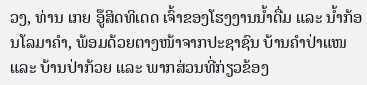ວງ, ທ່ານ ເກຍ ອູ໊ສິດທິເດດ ເຈົ້າຂອງໂຮງງານນໍ້າດື່ມ ແລະ ນໍ້າກ້ອນໂລມາຄໍາ, ພ້ອມດ້ວຍຕາງໜ້າຈາກປະຊາຊົນ ບ້ານຄຳປ່າແໜ ແລະ ບ້ານປ່າກ້ວຍ ແລະ ພາກສ່ວນທີ່ກ່ຽວຂ້ອງ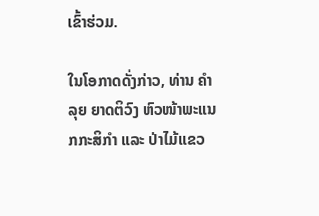ເຂົ້າຮ່ວມ.

ໃນໂອກາດດັ່ງກ່າວ, ທ່ານ ຄໍາລຸຍ ຍາດຕິວົງ ຫົວໜ້າພະແນກກະສິກໍາ ແລະ ປ່າໄມ້ແຂວ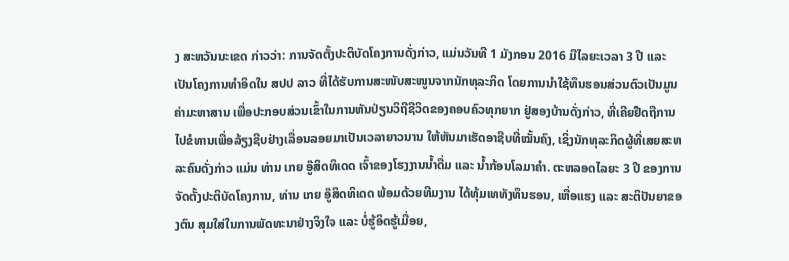ງ ສະຫວັນນະເຂດ ກ່າວວ່າ: ການຈັດຕັ້ງປະຕິບັດໂຄງການດັ່ງກ່າວ, ແມ່ນວັນທີ 1 ມັງກອນ 2016 ມີໄລຍະເວລາ 3 ປີ ແລະ ເປັນໂຄງການທຳອິດໃນ ສປປ ລາວ ທີ່ໄດ້ຮັບການສະໜັບສະໜູນຈາກນັກທຸລະກິດ ໂດຍການນຳໃຊ້ທຶນຮອນສ່ວນຕົວເປັນມູນຄ່າມະຫາສານ ເພື່ອປະກອບສ່ວນເຂົ້າໃນການຫັນປ່ຽນວິຖີຊີວິດຂອງຄອບຄົວທຸກຍາກ ຢູ່ສອງບ້ານດັ່ງກ່າວ, ທີ່ເຄີຍຢືດຖືການໄປຂໍທານເພື່ອລ້ຽງຊີບຢ່າງເລື່ອນລອຍມາເປັນເວລາຍາວນານ ໃຫ້ຫັນມາເຮັດອາຊີບທີ່ໝັ້ນຄົງ, ເຊິ່ງນັກທຸລະກິດຜູ້ທີ່ເສຍສະຫລະຄົນດັ່ງກ່າວ ແມ່ນ ທ່ານ ເກຍ ອູ໊ສິດທິເດດ ເຈົ້າຂອງໂຮງງານນ້ຳດື່ມ ແລະ ນ້ຳກ້ອນໂລມາຄໍາ. ຕະຫລອດໄລຍະ 3 ປີ ຂອງການຈັດຕັ້ງປະຕິບັດໂຄງການ, ທ່ານ ເກຍ ອູ໊ສິດທິເດດ ພ້ອມດ້ວຍທີມງານ ໄດ້ທຸ້ມເທທັງທຶນຮອນ, ເຫື່ອແຮງ ແລະ ສະຕິປັນຍາຂອງຕົນ ສຸມໃສ່ໃນການພັດທະນາຢ່າງຈິງໃຈ ແລະ ບໍ່ຮູ້ອິດຮູ້ເມື່ອຍ,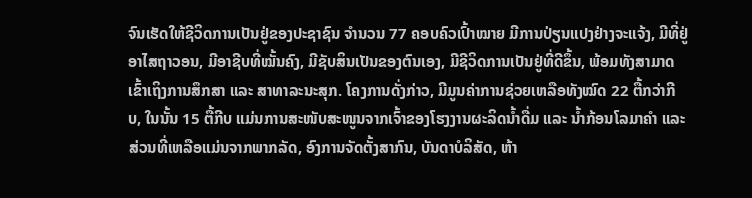ຈົນເຮັດໃຫ້ຊີວິດການເປັນຢູ່ຂອງປະຊາຊົນ ຈຳນວນ 77 ຄອບຄົວເປົ້າໝາຍ ມີການປ່ຽນແປງຢ່າງຈະແຈ້ງ, ມີທີ່ຢູ່ອາໄສຖາວອນ, ມີອາຊີບທີ່ໝັ້ນຄົງ, ມີຊັບສິນເປັນຂອງຕົນເອງ, ມີຊີວິດການເປັນຢູ່ທີ່ດີຂຶ້ນ, ພ້ອມທັງສາມາດເຂົ້າເຖິງການສຶກສາ ແລະ ສາທາລະນະສຸກ. ໂຄງການດັ່ງກ່າວ, ມີມູນຄ່າການຊ່ວຍເຫລືອທັງໝົດ 22 ຕື້ກວ່າກີບ, ໃນນັ້ນ 15 ຕື້ກີບ ແມ່ນການສະໜັບສະໜູນຈາກເຈົ້າຂອງໂຮງງານຜະລິດນ້ຳດື່ມ ແລະ ນ້ຳກ້ອນໂລມາຄຳ ແລະ ສ່ວນທີ່ເຫລືອແມ່ນຈາກພາກລັດ, ອົງການຈັດຕັ້ງສາກົນ, ບັນດາບໍລິສັດ, ຫ້າ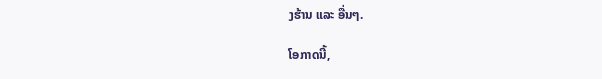ງຮ້ານ ແລະ ອື່ນໆ.

ໂອກາດນີ້,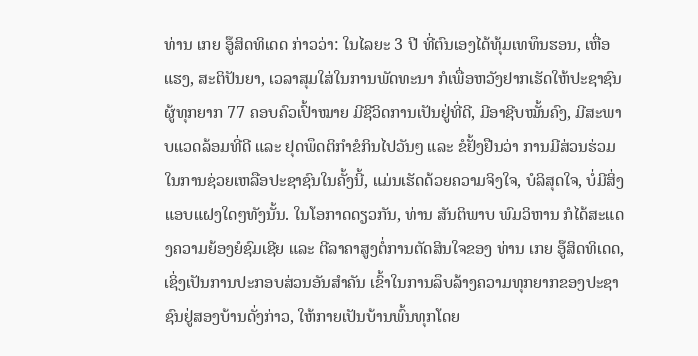ທ່ານ ເກຍ ອູ໊ສິດທິເດດ ກ່າວວ່າ: ໃນໄລຍະ 3 ປີ ທີ່ຕົນເອງໄດ້ທຸ້ມເທທຶນຮອນ, ເຫື່ອແຮງ, ສະຕິປັນຍາ, ເວລາສຸມໃສ່ໃນການພັດທະນາ ກໍເພື່ອຫວັງຢາກເຮັດໃຫ້ປະຊາຊົນຜູ້ທຸກຍາກ 77 ຄອບຄົວເປົ້າໝາຍ ມີຊີວິດການເປັນຢູ່ທີ່ດີ, ມີອາຊີບໝັ້ນຄົງ, ມີສະພາບແວດລ້ອມທີ່ດີ ແລະ ຢຸດພຶດຕິກຳຂໍກິນໄປວັນໆ ແລະ ຂໍຢັ້ງຢືນວ່າ ການມີສ່ວນຮ່ວມໃນການຊ່ວຍເຫລືອປະຊາຊົນໃນຄັ້ງນີ້, ແມ່ນເຮັດດ້ວຍຄວາມຈິງໃຈ, ບໍລິສຸດໃຈ, ບໍ່ມີສິ່ງແອບແຝງໃດໆທັງນັ້ນ. ໃນໂອກາດດຽວກັນ, ທ່ານ ສັນຕິພາບ ພົມວິຫານ ກໍໄດ້ສະແດງຄວາມຍ້ອງຍໍຊົມເຊີຍ ແລະ ຕີລາຄາສູງຕໍ່ການຕັດສິນໃຈຂອງ ທ່ານ ເກຍ ອູ໊ສິດທິເດດ, ເຊິ່ງເປັນການປະກອບສ່ວນອັນສໍາຄັນ ເຂົ້າໃນການລຶບລ້າງຄວາມທຸກຍາກຂອງປະຊາຊົນຢູ່ສອງບ້ານດັ່ງກ່າວ, ໃຫ້ກາຍເປັນບ້ານພົ້ນທຸກໂດຍ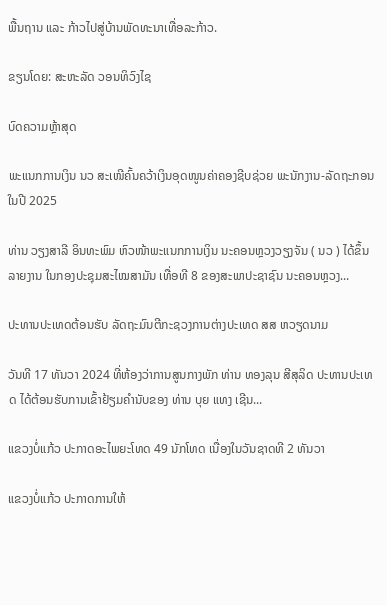ພື້ນຖານ ແລະ ກ້າວໄປສູ່ບ້ານພັດທະນາເທື່ອລະກ້າວ.

ຂຽນໂດຍ: ສະຫະລັດ ວອນທິວົງໄຊ

ບົດຄວາມຫຼ້າສຸດ

ພະແນກການເງິນ ນວ ສະເໜີຄົ້ນຄວ້າເງິນອຸດໜູນຄ່າຄອງຊີບຊ່ວຍ ພະນັກງານ-ລັດຖະກອນໃນປີ 2025

ທ່ານ ວຽງສາລີ ອິນທະພົມ ຫົວໜ້າພະແນກການເງິນ ນະຄອນຫຼວງວຽງຈັນ ( ນວ ) ໄດ້ຂຶ້ນລາຍງານ ໃນກອງປະຊຸມສະໄໝສາມັນ ເທື່ອທີ 8 ຂອງສະພາປະຊາຊົນ ນະຄອນຫຼວງ...

ປະທານປະເທດຕ້ອນຮັບ ລັດຖະມົນຕີກະຊວງການຕ່າງປະເທດ ສສ ຫວຽດນາມ

ວັນທີ 17 ທັນວາ 2024 ທີ່ຫ້ອງວ່າການສູນກາງພັກ ທ່ານ ທອງລຸນ ສີສຸລິດ ປະທານປະເທດ ໄດ້ຕ້ອນຮັບການເຂົ້າຢ້ຽມຄຳນັບຂອງ ທ່ານ ບຸຍ ແທງ ເຊີນ...

ແຂວງບໍ່ແກ້ວ ປະກາດອະໄພຍະໂທດ 49 ນັກໂທດ ເນື່ອງໃນວັນຊາດທີ 2 ທັນວາ

ແຂວງບໍ່ແກ້ວ ປະກາດການໃຫ້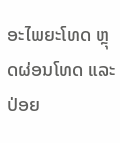ອະໄພຍະໂທດ ຫຼຸດຜ່ອນໂທດ ແລະ ປ່ອຍ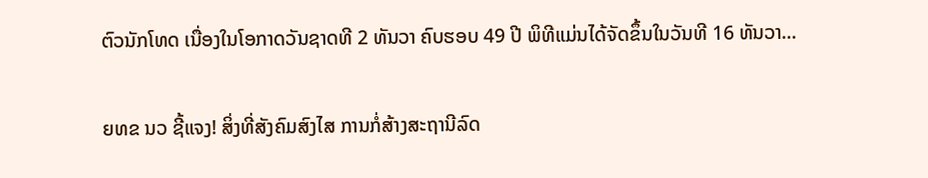ຕົວນັກໂທດ ເນື່ອງໃນໂອກາດວັນຊາດທີ 2 ທັນວາ ຄົບຮອບ 49 ປີ ພິທີແມ່ນໄດ້ຈັດຂຶ້ນໃນວັນທີ 16 ທັນວາ...

ຍທຂ ນວ ຊີ້ແຈງ! ສິ່ງທີ່ສັງຄົມສົງໄສ ການກໍ່ສ້າງສະຖານີລົດ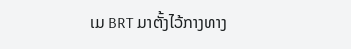ເມ BRT ມາຕັ້ງໄວ້ກາງທາງ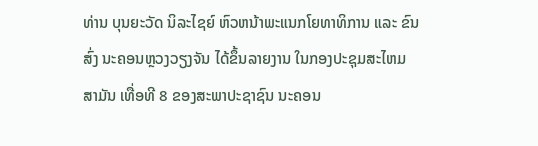ທ່ານ ບຸນຍະວັດ ນິລະໄຊຍ໌ ຫົວຫນ້າພະແນກໂຍທາທິການ ແລະ ຂົນສົ່ງ ນະຄອນຫຼວງວຽງຈັນ ໄດ້ຂຶ້ນລາຍງານ ໃນກອງປະຊຸມສະໄຫມສາມັນ ເທື່ອທີ 8 ຂອງສະພາປະຊາຊົນ ນະຄອນ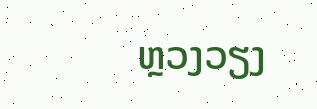ຫຼວງວຽງ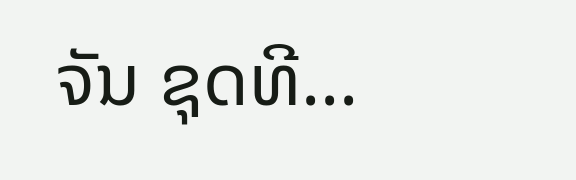ຈັນ ຊຸດທີ...